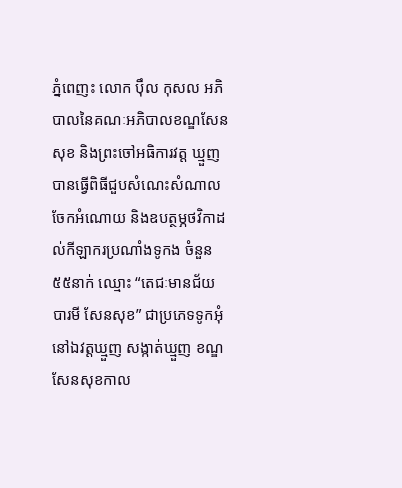ភ្នំពេញះ លោក ប៉ឹល កុសល អភិបាលនៃគណៈអភិបាលខណ្ឌសែនសុខ និងព្រះចៅអធិការវត្ត ឃ្មួញ បានធ្វើពិធីជួបសំណេះសំណាល ចែកអំណោយ និងឧបត្ថម្ភថវិកាដល់កីឡាករប្រណាំងទូកង ចំនួន ៥៥នាក់ ឈ្មោះ “តេជៈមានជ័យ
បារមី សែនសុខ” ជាប្រភេទទូកអុំ នៅឯវត្តឃ្មួញ សង្កាត់ឃ្មួញ ខណ្ឌសែនសុខកាល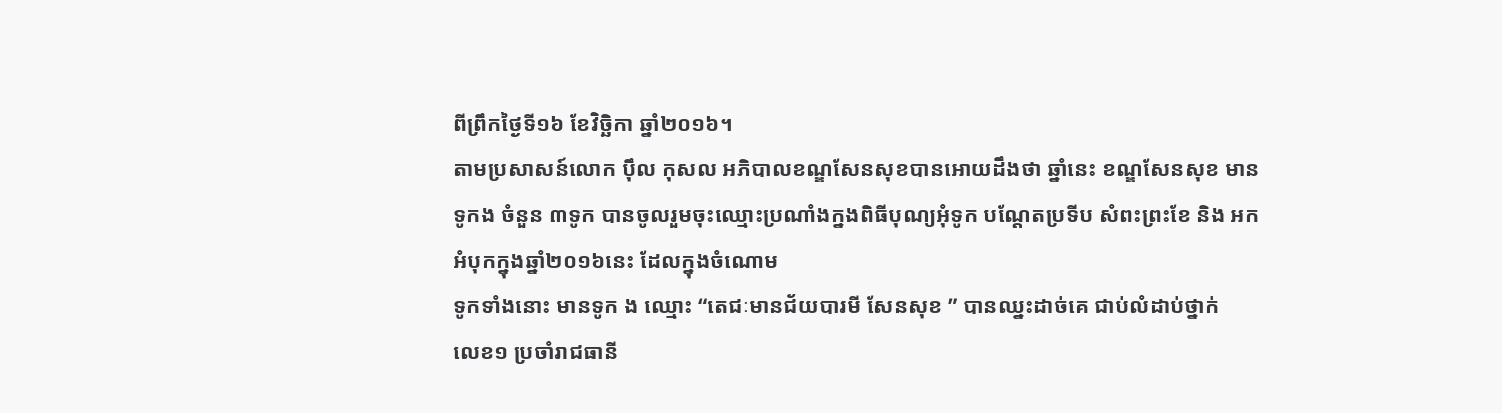ពីព្រឹកថ្ងៃទី១៦ ខែវិច្ឆិកា ឆ្នាំ២០១៦។
តាមប្រសាសន៍លោក ប៉ឹល កុសល អភិបាលខណ្ឌសែនសុខបានអោយដឹងថា ឆ្នាំនេះ ខណ្ឌសែនសុខ មានទូកង ចំនួន ៣ទូក បានចូលរួមចុះឈ្មោះប្រណាំងក្នងពិធីបុណ្យអុំទូក បណ្តែតប្រទីប សំពះព្រះខែ និង អកអំបុកក្នុងឆ្នាំ២០១៦នេះ ដែលក្នុងចំណោម
ទូកទាំងនោះ មានទូក ង ឈ្មោះ “តេជៈមានជ័យបារមី សែនសុខ ” បានឈ្នះដាច់គេ ជាប់លំដាប់ថ្នាក់
លេខ១ ប្រចាំរាជធានី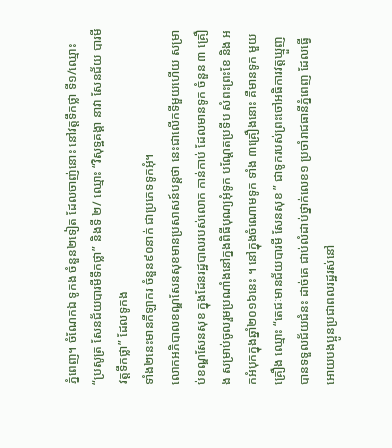ភ្នំពេញ។ ចំណែកឯ ទូកង ចំនួន២ទៀត ដែលចាញ់នោះ នៅវត្តទឹកថ្លា ទី១/ឈ្មោះ
“ប្រសូត្រ សែនជ័យបារមីទឹកថ្លា” និងទី ២/ ឈ្មោះ “វិសុទ្ឋគង្គា នាវា សែនជ័យ បារមីវត្តទឹកថ្លា” ដែលទូកង
ទាំង២នេះមានកីឡាករ ចំនួន៩០នាក់ ជាប្រភេទទូកអុំ។
លោកអភិបាលខណ្ឌសែនសុខមានប្រសាសន៍បន្តថា នេះជាលើកទីមួយហើយ សម្រាប់ខណ្ឌសែនសុខ ក្នុងដែនរដ្ឋបាលរបស់លោក កាន់កាប់ ដែលមានទូក ចំនួន ៣ គ្រឿង សម្រាប់ចូលរួមប្រណាំងនៅក្នងពិធីបុណ្យអុំទូក បណ្តែតប្រទីប សំពះព្រះខែ និង អកអំបុកក្នុងឆ្នាំ២០១៦នេះ ។ នៅក្នុងចំណោមទូក ទាំង ៣គ្រឿងនោះ គឺមានទូក មួយគ្រឿង ឈ្មោះ “តេជៈមានជ័យបារមី សែនសុខ ” ជាទូករបស់ព្រះចៅអធិការវត្តឃ្មួញ បានទទួលជ័យជំនះ ដាច់គេ ជាប់លំដាប់ថ្នាក់លេខ១ ប្រចាំរាជធានីភ្នំពេញ ដែលធ្វើអោយបងប្អូនប្រជាពលរដ្ឋរស់នៅ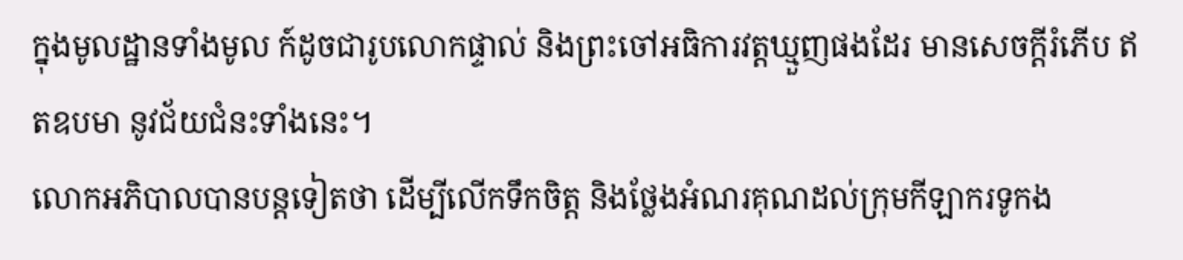ក្នុងមូលដ្ឋានទាំងមូល ក៍ដូចជារូបលោកផ្ទាល់ និងព្រះចៅអធិការវត្តឃ្មួញផងដែរ មានសេចក្តីរំភើប ឥតឧបមា នូវជ័យជំនះទាំងនេះ។
លោកអភិបាលបានបន្តទៀតថា ដើម្បីលើកទឹកចិត្ត និងថ្លែងអំណរគុណដល់ក្រុមកីឡាករទូកង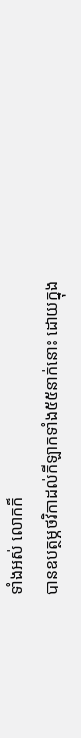ទាំងអស់ លោកក៏
បានឧបត្ថម្ភថវិកាដល់កីឡាកទាំង៥៥នាក់នោះ ដោយក្នុង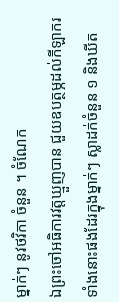ម្នាក់ៗ នូវថវិកា ចំនួន ។ ចំណែក
ឯព្រះចៅអធិការវត្តឃ្មួញបាន ជួយឧបត្ថម្ភដល់កីឡាករទាំងនោះផងដែរក្នុងម្នាក់ៗ ស្លាដក់ចំនួន ១ និងឃីត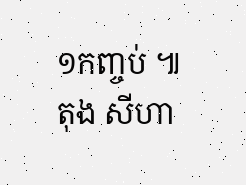១កញ្ចប់ ៕
តុង សីហា